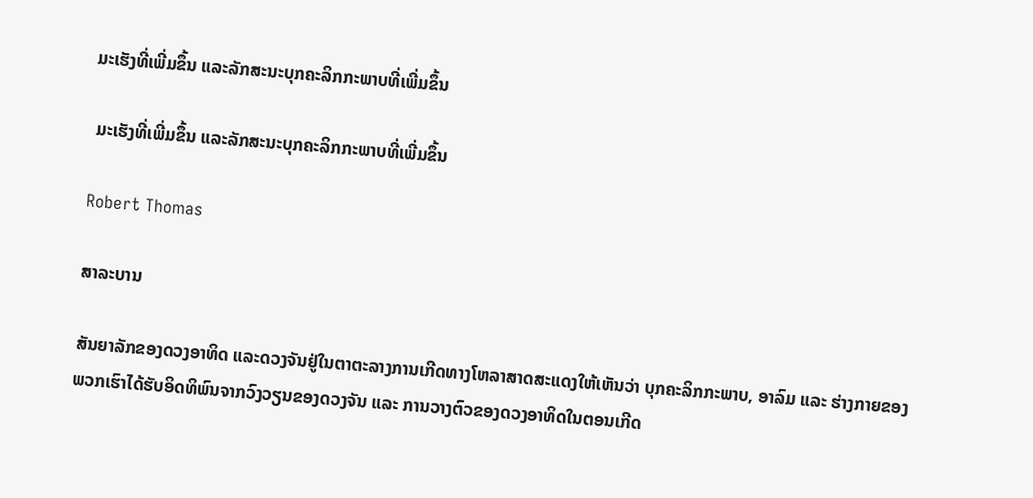ມະເຮັງທີ່ເພີ່ມຂຶ້ນ ແລະລັກສະນະບຸກຄະລິກກະພາບທີ່ເພີ່ມຂຶ້ນ

 ມະເຮັງທີ່ເພີ່ມຂຶ້ນ ແລະລັກສະນະບຸກຄະລິກກະພາບທີ່ເພີ່ມຂຶ້ນ

Robert Thomas

ສາລະບານ

ສັນຍາລັກຂອງດວງອາທິດ ແລະດວງຈັນຢູ່ໃນຕາຕະລາງການເກີດທາງໂຫລາສາດສະແດງໃຫ້ເຫັນວ່າ ບຸກຄະລິກກະພາບ, ອາລົມ ແລະ ຮ່າງກາຍຂອງພວກເຮົາໄດ້ຮັບອິດທິພົນຈາກວົງວຽນຂອງດວງຈັນ ແລະ ການວາງຕົວຂອງດວງອາທິດໃນຕອນເກີດ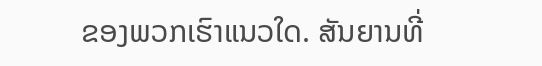ຂອງພວກເຮົາແນວໃດ. ສັນຍານທີ່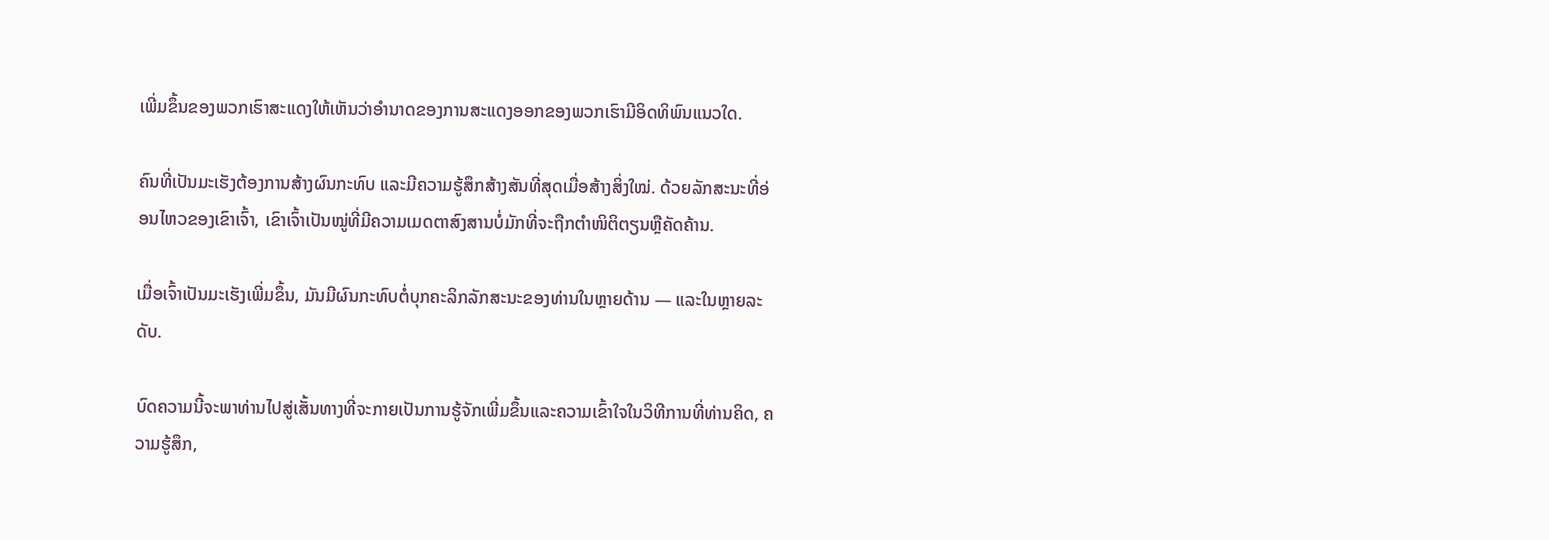ເພີ່ມຂຶ້ນຂອງພວກເຮົາສະແດງໃຫ້ເຫັນວ່າອໍານາດຂອງການສະແດງອອກຂອງພວກເຮົາມີອິດທິພົນແນວໃດ.

ຄົນທີ່ເປັນມະເຮັງຕ້ອງການສ້າງຜົນກະທົບ ແລະມີຄວາມຮູ້ສຶກສ້າງສັນທີ່ສຸດເມື່ອສ້າງສິ່ງໃໝ່. ດ້ວຍລັກສະນະທີ່ອ່ອນໄຫວຂອງເຂົາເຈົ້າ, ເຂົາເຈົ້າເປັນໝູ່ທີ່ມີຄວາມເມດຕາສົງສານບໍ່ມັກທີ່ຈະຖືກຕຳໜິຕິຕຽນຫຼືຄັດຄ້ານ.

ເມື່ອເຈົ້າເປັນມະເຮັງເພີ່ມຂຶ້ນ, ມັນມີຜົນກະທົບຕໍ່ບຸກຄະລິກລັກສະນະຂອງທ່ານໃນຫຼາຍດ້ານ — ແລະໃນຫຼາຍລະດັບ.

ບົດຄວາມນີ້ຈະພາທ່ານໄປສູ່ເສັ້ນທາງທີ່ຈະກາຍເປັນການຮູ້ຈັກເພີ່ມຂຶ້ນແລະຄວາມເຂົ້າໃຈໃນວິທີການທີ່ທ່ານຄິດ, ຄວາມຮູ້ສຶກ,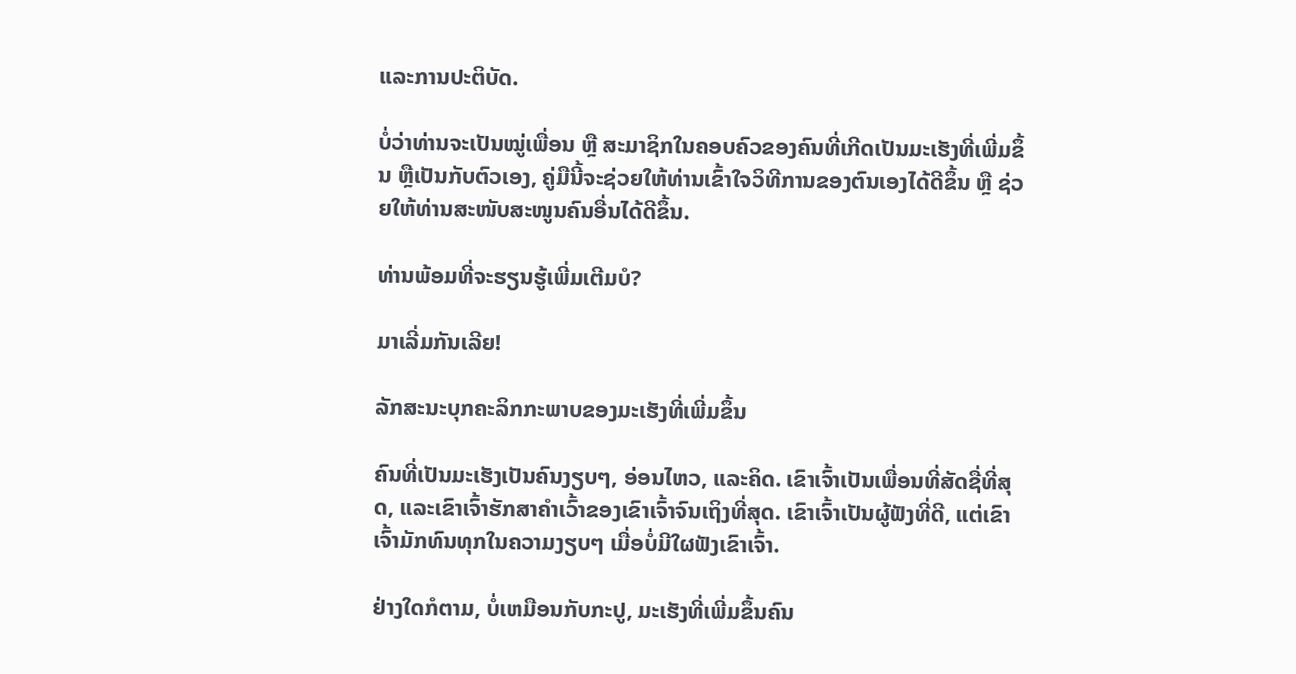ແລະການປະຕິບັດ.

ບໍ່ວ່າທ່ານຈະເປັນໝູ່ເພື່ອນ ຫຼື ສະມາຊິກໃນຄອບຄົວຂອງຄົນທີ່ເກີດເປັນມະເຮັງທີ່ເພີ່ມຂຶ້ນ ຫຼືເປັນກັບຕົວເອງ, ຄູ່ມືນີ້ຈະຊ່ວຍໃຫ້ທ່ານເຂົ້າໃຈວິທີການຂອງຕົນເອງໄດ້ດີຂຶ້ນ ຫຼື ຊ່ວຍໃຫ້ທ່ານສະໜັບສະໜູນຄົນອື່ນໄດ້ດີຂຶ້ນ.

ທ່ານພ້ອມທີ່ຈະຮຽນຮູ້ເພີ່ມເຕີມບໍ?

ມາເລີ່ມກັນເລີຍ!

ລັກສະນະບຸກຄະລິກກະພາບຂອງມະເຮັງທີ່ເພີ່ມຂຶ້ນ

ຄົນທີ່ເປັນມະເຮັງເປັນຄົນງຽບໆ, ອ່ອນໄຫວ, ແລະຄິດ. ເຂົາເຈົ້າເປັນເພື່ອນທີ່ສັດຊື່ທີ່ສຸດ, ແລະເຂົາເຈົ້າຮັກສາຄໍາເວົ້າຂອງເຂົາເຈົ້າຈົນເຖິງທີ່ສຸດ. ເຂົາເຈົ້າເປັນຜູ້ຟັງທີ່ດີ, ແຕ່ເຂົາເຈົ້າມັກທົນທຸກໃນຄວາມງຽບໆ ເມື່ອບໍ່ມີໃຜຟັງເຂົາເຈົ້າ.

ຢ່າງໃດກໍຕາມ, ບໍ່ເຫມືອນກັບກະປູ, ມະເຮັງທີ່ເພີ່ມຂຶ້ນຄົນ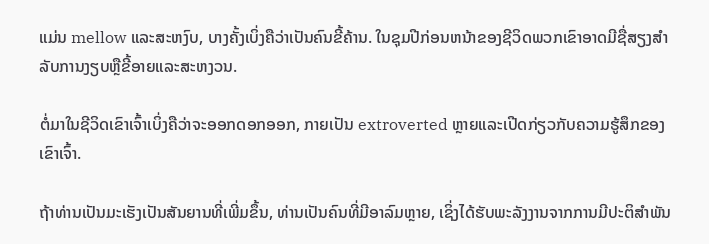ແມ່ນ mellow ແລະສະຫງົບ, ບາງຄັ້ງເບິ່ງຄືວ່າເປັນຄົນຂີ້ຄ້ານ. ໃນຊຸມປີກ່ອນຫນ້າຂອງຊີວິດພວກເຂົາອາດມີຊື່ສຽງສໍາລັບການງຽບຫຼືຂີ້ອາຍແລະສະຫງວນ.

ຕໍ່ມາໃນຊີວິດເຂົາເຈົ້າເບິ່ງຄືວ່າຈະອອກດອກອອກ, ກາຍເປັນ extroverted ຫຼາຍແລະເປີດກ່ຽວກັບຄວາມຮູ້ສຶກຂອງເຂົາເຈົ້າ.

ຖ້າທ່ານເປັນມະເຮັງເປັນສັນຍານທີ່ເພີ່ມຂຶ້ນ, ທ່ານເປັນຄົນທີ່ມີອາລົມຫຼາຍ, ເຊິ່ງໄດ້ຮັບພະລັງງານຈາກການມີປະຕິສຳພັນ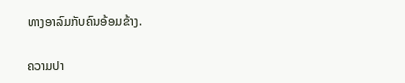ທາງອາລົມກັບຄົນອ້ອມຂ້າງ.

ຄວາມປາ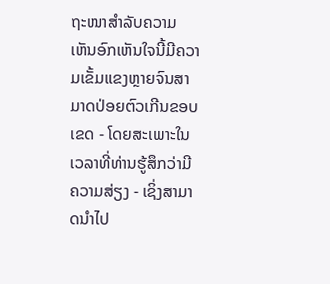ຖະໜາສໍາລັບຄວາມເຫັນອົກເຫັນໃຈນີ້ມີຄວາມເຂັ້ມແຂງຫຼາຍຈົນສາມາດປ່ອຍຕົວເກີນຂອບເຂດ - ໂດຍສະເພາະໃນເວລາທີ່ທ່ານຮູ້ສຶກວ່າມີຄວາມສ່ຽງ - ເຊິ່ງສາມາດນໍາໄປ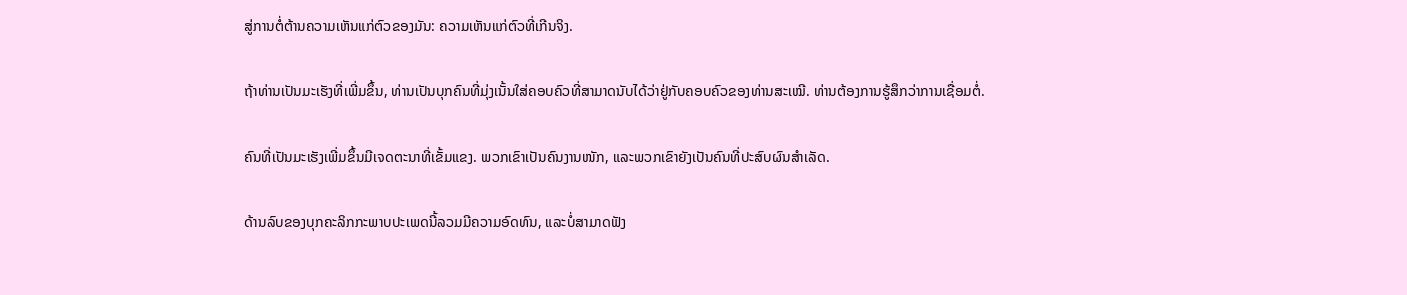ສູ່ການຕໍ່ຕ້ານຄວາມເຫັນແກ່ຕົວຂອງມັນ: ຄວາມເຫັນແກ່ຕົວທີ່ເກີນຈິງ.

ຖ້າທ່ານເປັນມະເຮັງທີ່ເພີ່ມຂຶ້ນ, ທ່ານເປັນບຸກຄົນທີ່ມຸ່ງເນັ້ນໃສ່ຄອບຄົວທີ່ສາມາດນັບໄດ້ວ່າຢູ່ກັບຄອບຄົວຂອງທ່ານສະເໝີ. ທ່ານຕ້ອງການຮູ້ສຶກວ່າການເຊື່ອມຕໍ່.

ຄົນທີ່ເປັນມະເຮັງເພີ່ມຂຶ້ນມີເຈດຕະນາທີ່ເຂັ້ມແຂງ. ພວກເຂົາເປັນຄົນງານໜັກ, ແລະພວກເຂົາຍັງເປັນຄົນທີ່ປະສົບຜົນສຳເລັດ.

ດ້ານລົບຂອງບຸກຄະລິກກະພາບປະເພດນີ້ລວມມີຄວາມອົດທົນ, ແລະບໍ່ສາມາດຟັງ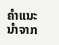ຄຳແນະນຳຈາກ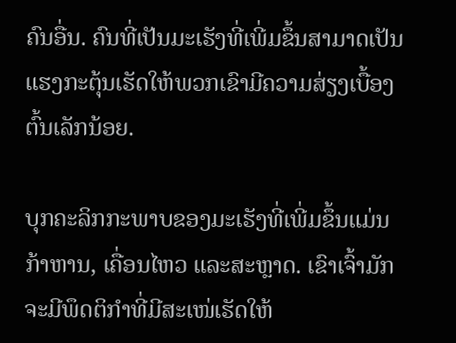ຄົນອື່ນ. ຄົນທີ່ເປັນມະເຮັງທີ່ເພີ່ມຂຶ້ນສາມາດເປັນແຮງກະຕຸ້ນເຮັດໃຫ້ພວກເຂົາມີຄວາມສ່ຽງເບື້ອງຕົ້ນເລັກນ້ອຍ.

ບຸກຄະລິກກະພາບຂອງມະເຮັງທີ່ເພີ່ມຂຶ້ນແມ່ນກ້າຫານ, ເຄື່ອນໄຫວ ແລະສະຫຼາດ. ເຂົາເຈົ້າມັກຈະມີພຶດຕິກຳທີ່ມີສະເໜ່ເຮັດໃຫ້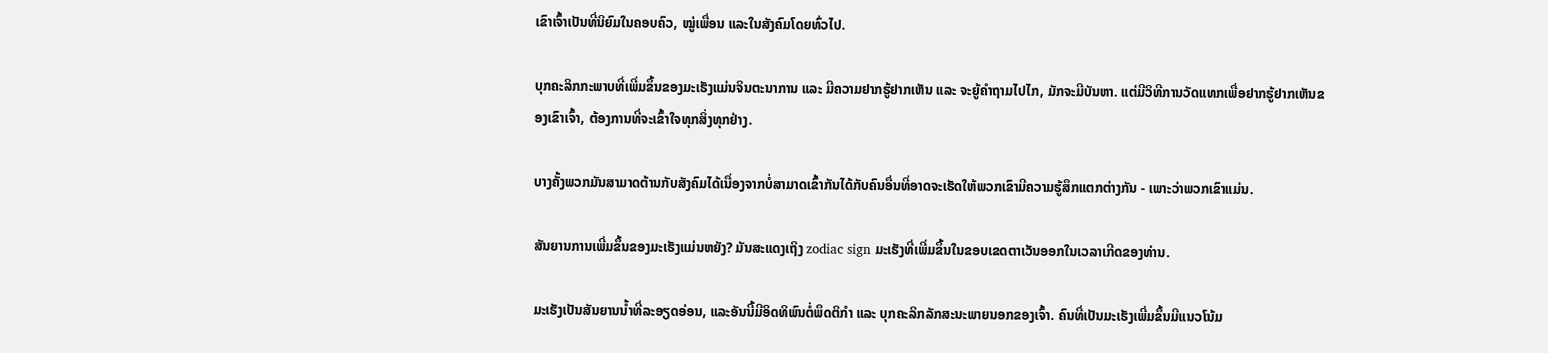ເຂົາເຈົ້າເປັນທີ່ນິຍົມໃນຄອບຄົວ, ໝູ່ເພື່ອນ ແລະໃນສັງຄົມໂດຍທົ່ວໄປ.

ບຸກຄະລິກກະພາບທີ່ເພີ່ມຂຶ້ນຂອງມະເຮັງແມ່ນຈິນຕະນາການ ແລະ ມີຄວາມຢາກຮູ້ຢາກເຫັນ ແລະ ຈະຍູ້ຄຳຖາມໄປໄກ, ມັກຈະມີບັນຫາ. ແຕ່ມີວິທີການວັດແທກເພື່ອຢາກຮູ້ຢາກເຫັນຂອງເຂົາເຈົ້າ, ຕ້ອງການທີ່ຈະເຂົ້າໃຈທຸກສິ່ງທຸກຢ່າງ.

ບາງຄັ້ງພວກມັນສາມາດຕ້ານກັບສັງຄົມໄດ້ເນື່ອງຈາກບໍ່ສາມາດເຂົ້າກັນໄດ້ກັບຄົນອື່ນທີ່ອາດຈະເຮັດໃຫ້ພວກເຂົາມີຄວາມຮູ້ສຶກແຕກຕ່າງກັນ - ເພາະວ່າພວກເຂົາແມ່ນ.

ສັນຍານການເພີ່ມຂຶ້ນຂອງມະເຮັງແມ່ນຫຍັງ? ມັນສະແດງເຖິງ zodiac sign ມະເຮັງທີ່ເພີ່ມຂຶ້ນໃນຂອບເຂດຕາເວັນອອກໃນເວລາເກີດຂອງທ່ານ.

ມະເຮັງເປັນສັນຍານນ້ຳທີ່ລະອຽດອ່ອນ, ແລະອັນນີ້ມີອິດທິພົນຕໍ່ພຶດຕິກຳ ແລະ ບຸກຄະລິກລັກສະນະພາຍນອກຂອງເຈົ້າ. ຄົນທີ່ເປັນມະເຮັງເພີ່ມຂຶ້ນມີແນວໂນ້ມ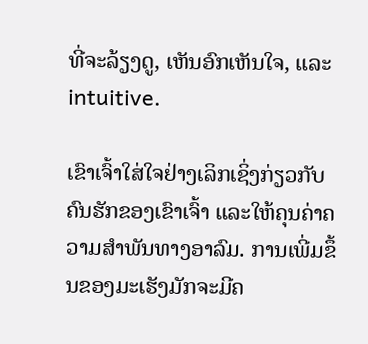ທີ່ຈະລ້ຽງດູ, ເຫັນອົກເຫັນໃຈ, ແລະ intuitive.

ເຂົາເຈົ້າໃສ່ໃຈຢ່າງເລິກເຊິ່ງກ່ຽວກັບຄົນຮັກຂອງເຂົາເຈົ້າ ແລະໃຫ້ຄຸນຄ່າຄວາມສຳພັນທາງອາລົມ. ການເພີ່ມຂຶ້ນຂອງມະເຮັງມັກຈະມີຄ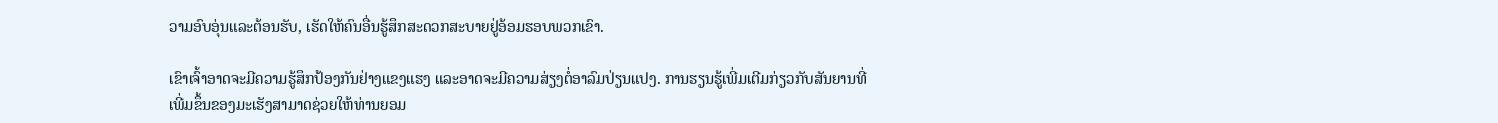ວາມອົບອຸ່ນແລະຕ້ອນຮັບ, ເຮັດໃຫ້ຄົນອື່ນຮູ້ສຶກສະດວກສະບາຍຢູ່ອ້ອມຮອບພວກເຂົາ.

ເຂົາເຈົ້າອາດຈະມີຄວາມຮູ້ສຶກປ້ອງກັນຢ່າງແຂງແຮງ ແລະອາດຈະມີຄວາມສ່ຽງຕໍ່ອາລົມປ່ຽນແປງ. ການຮຽນຮູ້ເພີ່ມເຕີມກ່ຽວກັບສັນຍານທີ່ເພີ່ມຂຶ້ນຂອງມະເຮັງສາມາດຊ່ວຍໃຫ້ທ່ານຍອມ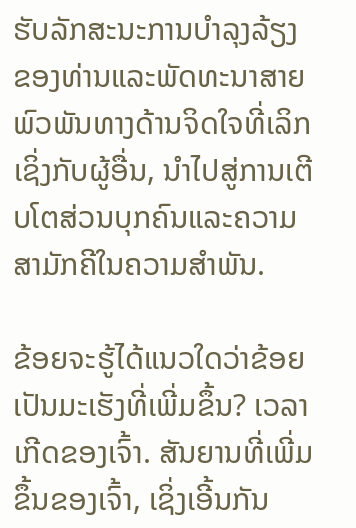ຮັບລັກສະນະການບໍາລຸງລ້ຽງຂອງທ່ານແລະພັດທະນາສາຍພົວພັນທາງດ້ານຈິດໃຈທີ່ເລິກເຊິ່ງກັບຜູ້ອື່ນ, ນໍາໄປສູ່ການເຕີບໂຕສ່ວນບຸກຄົນແລະຄວາມສາມັກຄີໃນຄວາມສໍາພັນ.

ຂ້ອຍຈະຮູ້ໄດ້ແນວໃດວ່າຂ້ອຍເປັນມະເຮັງທີ່ເພີ່ມຂຶ້ນ? ເວລາເກີດຂອງເຈົ້າ. ສັນຍານທີ່ເພີ່ມຂຶ້ນຂອງເຈົ້າ, ເຊິ່ງເອີ້ນກັນ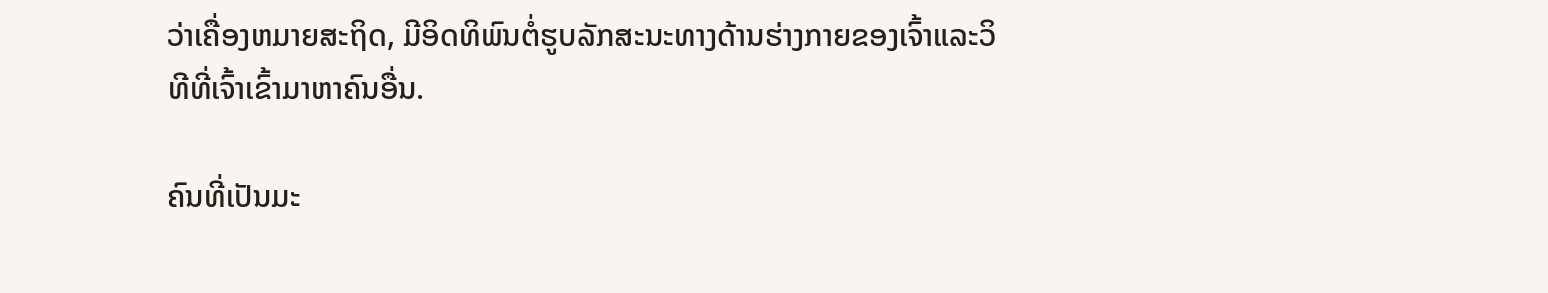ວ່າເຄື່ອງຫມາຍສະຖິດ, ມີອິດທິພົນຕໍ່ຮູບລັກສະນະທາງດ້ານຮ່າງກາຍຂອງເຈົ້າແລະວິທີທີ່ເຈົ້າເຂົ້າມາຫາຄົນອື່ນ.

ຄົນທີ່ເປັນມະ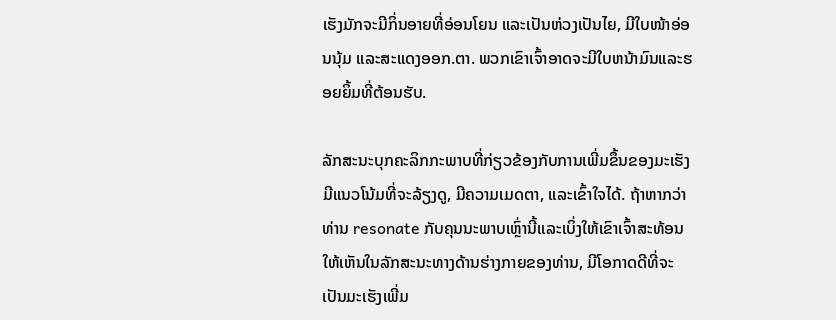ເຮັງມັກຈະມີກິ່ນອາຍທີ່ອ່ອນໂຍນ ແລະເປັນຫ່ວງເປັນໄຍ, ມີໃບໜ້າອ່ອນນຸ້ມ ແລະສະແດງອອກ.ຕາ. ພວກເຂົາເຈົ້າອາດຈະມີໃບຫນ້າມົນແລະຮອຍຍິ້ມທີ່ຕ້ອນຮັບ.

ລັກສະນະບຸກຄະລິກກະພາບທີ່ກ່ຽວຂ້ອງກັບການເພີ່ມຂຶ້ນຂອງມະເຮັງມີແນວໂນ້ມທີ່ຈະລ້ຽງດູ, ມີຄວາມເມດຕາ, ແລະເຂົ້າໃຈໄດ້. ຖ້າຫາກວ່າທ່ານ resonate ກັບຄຸນນະພາບເຫຼົ່ານີ້ແລະເບິ່ງໃຫ້ເຂົາເຈົ້າສະທ້ອນໃຫ້ເຫັນໃນລັກສະນະທາງດ້ານຮ່າງກາຍຂອງທ່ານ, ມີໂອກາດດີທີ່ຈະເປັນມະເຮັງເພີ່ມ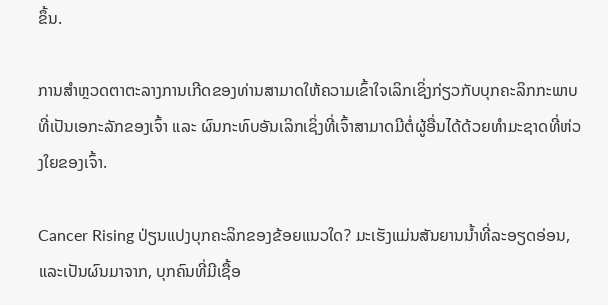ຂຶ້ນ.

ການສຳຫຼວດຕາຕະລາງການເກີດຂອງທ່ານສາມາດໃຫ້ຄວາມເຂົ້າໃຈເລິກເຊິ່ງກ່ຽວກັບບຸກຄະລິກກະພາບທີ່ເປັນເອກະລັກຂອງເຈົ້າ ແລະ ຜົນກະທົບອັນເລິກເຊິ່ງທີ່ເຈົ້າສາມາດມີຕໍ່ຜູ້ອື່ນໄດ້ດ້ວຍທຳມະຊາດທີ່ຫ່ວງໃຍຂອງເຈົ້າ.

Cancer Rising ປ່ຽນແປງບຸກຄະລິກຂອງຂ້ອຍແນວໃດ? ມະເຮັງແມ່ນສັນຍານນ້ຳທີ່ລະອຽດອ່ອນ, ແລະເປັນຜົນມາຈາກ, ບຸກຄົນທີ່ມີເຊື້ອ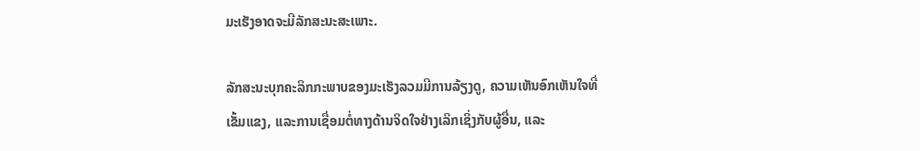ມະເຮັງອາດຈະມີລັກສະນະສະເພາະ.

ລັກສະນະບຸກຄະລິກກະພາບຂອງມະເຮັງລວມມີການລ້ຽງດູ, ຄວາມເຫັນອົກເຫັນໃຈທີ່ເຂັ້ມແຂງ, ແລະການເຊື່ອມຕໍ່ທາງດ້ານຈິດໃຈຢ່າງເລິກເຊິ່ງກັບຜູ້ອື່ນ, ແລະ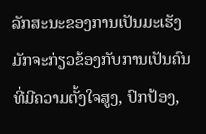ລັກສະນະຂອງການເປັນມະເຮັງມັກຈະກ່ຽວຂ້ອງກັບການເປັນຄົນທີ່ມີຄວາມຕັ້ງໃຈສູງ, ປົກປ້ອງ,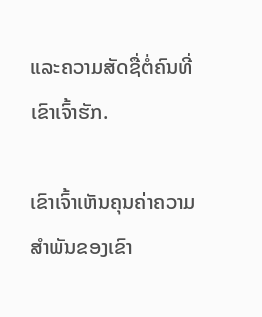ແລະຄວາມສັດຊື່ຕໍ່ຄົນທີ່ເຂົາເຈົ້າຮັກ.

ເຂົາເຈົ້າເຫັນຄຸນຄ່າຄວາມສຳພັນຂອງເຂົາ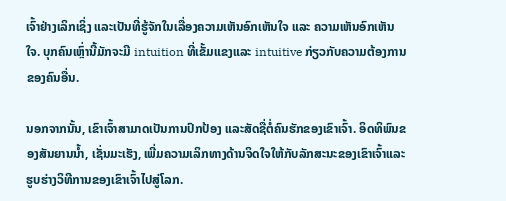ເຈົ້າຢ່າງເລິກເຊິ່ງ ແລະເປັນທີ່ຮູ້ຈັກໃນເລື່ອງຄວາມເຫັນອົກເຫັນໃຈ ແລະ ຄວາມເຫັນອົກເຫັນໃຈ. ບຸກຄົນເຫຼົ່ານີ້ມັກຈະມີ intuition ທີ່ເຂັ້ມແຂງແລະ intuitive ກ່ຽວກັບຄວາມຕ້ອງການຂອງຄົນອື່ນ.

ນອກຈາກນັ້ນ, ເຂົາເຈົ້າສາມາດເປັນການປົກປ້ອງ ແລະສັດຊື່ຕໍ່ຄົນຮັກຂອງເຂົາເຈົ້າ. ອິດທິພົນຂອງສັນຍານນ້ຳ, ເຊັ່ນມະເຮັງ, ເພີ່ມຄວາມເລິກທາງດ້ານຈິດໃຈໃຫ້ກັບລັກສະນະຂອງເຂົາເຈົ້າແລະຮູບຮ່າງວິທີການຂອງເຂົາເຈົ້າໄປສູ່ໂລກ.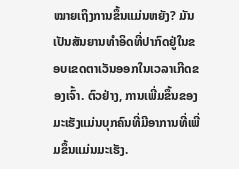ໝາຍເຖິງການຂຶ້ນແມ່ນຫຍັງ? ມັນເປັນສັນຍານທໍາອິດທີ່ປາກົດຢູ່ໃນຂອບເຂດຕາເວັນອອກໃນເວລາເກີດຂອງເຈົ້າ. ຕົວຢ່າງ, ການເພີ່ມຂຶ້ນຂອງມະເຮັງແມ່ນບຸກຄົນທີ່ມີອາການທີ່ເພີ່ມຂຶ້ນແມ່ນມະເຮັງ.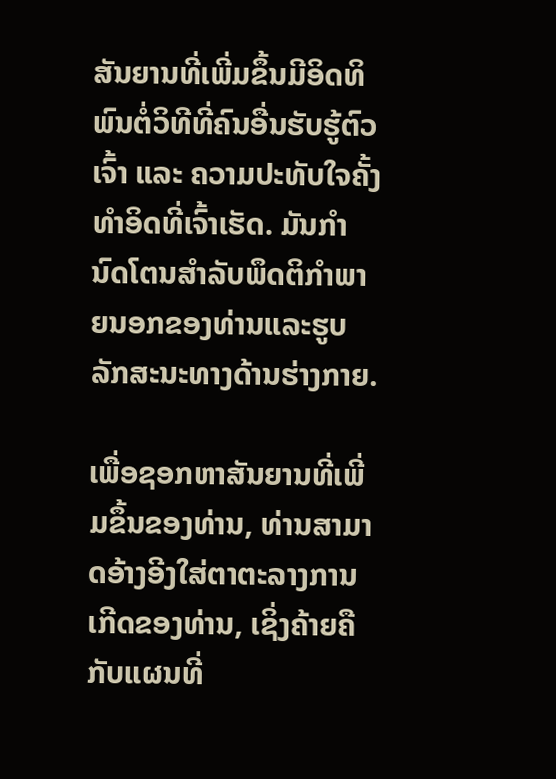ສັນຍານທີ່ເພີ່ມຂຶ້ນມີອິດທິພົນຕໍ່ວິທີທີ່ຄົນອື່ນຮັບຮູ້ຕົວເຈົ້າ ແລະ ຄວາມປະທັບໃຈຄັ້ງທຳອິດທີ່ເຈົ້າເຮັດ. ມັນກໍານົດໂຕນສໍາລັບພຶດຕິກໍາພາຍນອກຂອງທ່ານແລະຮູບລັກສະນະທາງດ້ານຮ່າງກາຍ.

ເພື່ອຊອກຫາສັນຍານທີ່ເພີ່ມຂຶ້ນຂອງທ່ານ, ທ່ານສາມາດອ້າງອີງໃສ່ຕາຕະລາງການເກີດຂອງທ່ານ, ເຊິ່ງຄ້າຍຄືກັບແຜນທີ່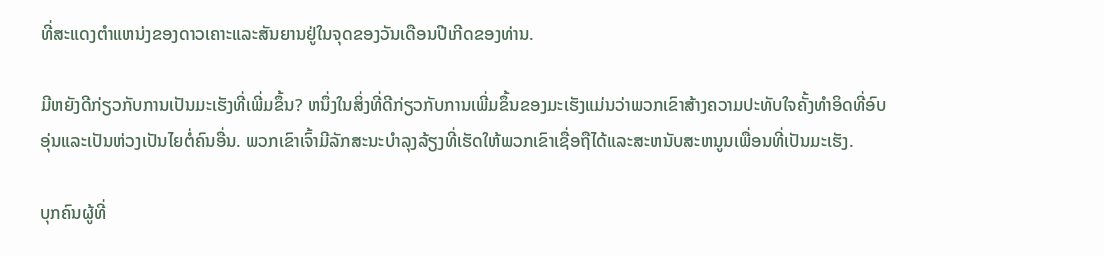ທີ່ສະແດງຕໍາແຫນ່ງຂອງດາວເຄາະແລະສັນຍານຢູ່ໃນຈຸດຂອງວັນເດືອນປີເກີດຂອງທ່ານ.

ມີຫຍັງດີກ່ຽວກັບການເປັນມະເຮັງທີ່ເພີ່ມຂຶ້ນ? ຫນຶ່ງໃນສິ່ງທີ່ດີກ່ຽວກັບການເພີ່ມຂຶ້ນຂອງມະເຮັງແມ່ນວ່າພວກເຂົາສ້າງຄວາມປະທັບໃຈຄັ້ງທໍາອິດທີ່ອົບອຸ່ນແລະເປັນຫ່ວງເປັນໄຍຕໍ່ຄົນອື່ນ. ພວກເຂົາເຈົ້າມີລັກສະນະບໍາລຸງລ້ຽງທີ່ເຮັດໃຫ້ພວກເຂົາເຊື່ອຖືໄດ້ແລະສະຫນັບສະຫນູນເພື່ອນທີ່ເປັນມະເຮັງ.

ບຸກຄົນຜູ້ທີ່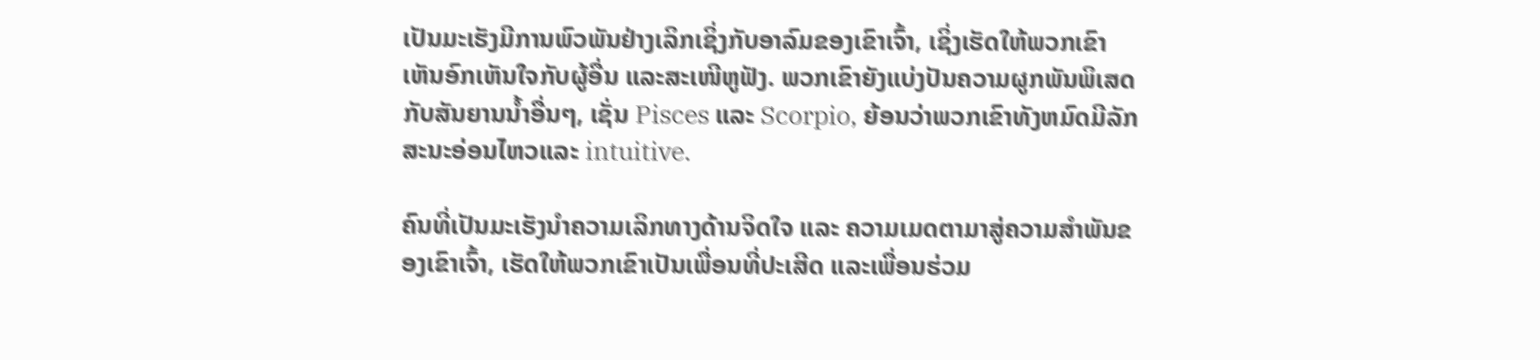ເປັນມະເຮັງມີການພົວພັນຢ່າງເລິກເຊິ່ງກັບອາລົມຂອງເຂົາເຈົ້າ, ເຊິ່ງເຮັດໃຫ້ພວກເຂົາເຫັນອົກເຫັນໃຈກັບຜູ້ອື່ນ ແລະສະເໜີຫູຟັງ. ພວກເຂົາຍັງແບ່ງປັນຄວາມຜູກພັນພິເສດກັບສັນຍານນ້ຳອື່ນໆ, ເຊັ່ນ Pisces ແລະ Scorpio, ຍ້ອນວ່າພວກເຂົາທັງຫມົດມີລັກສະນະອ່ອນໄຫວແລະ intuitive.

ຄົນທີ່ເປັນມະເຮັງນຳຄວາມເລິກທາງດ້ານຈິດໃຈ ແລະ ຄວາມເມດຕາມາສູ່ຄວາມສຳພັນຂອງເຂົາເຈົ້າ, ເຮັດໃຫ້ພວກເຂົາເປັນເພື່ອນທີ່ປະເສີດ ແລະເພື່ອນຮ່ວມ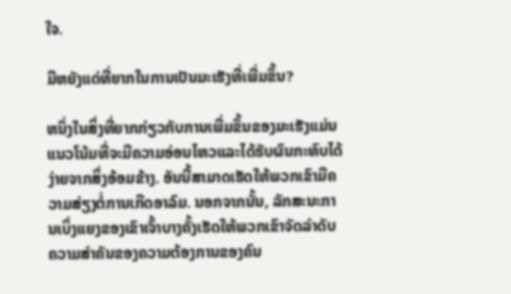ໃຈ.

ມີຫຍັງແດ່ທີ່ຍາກໃນການເປັນມະເຮັງທີ່ເພີ່ມຂຶ້ນ?

ຫນຶ່ງໃນສິ່ງທີ່ຍາກກ່ຽວກັບການເພີ່ມຂຶ້ນຂອງມະເຮັງແມ່ນແນວໂນ້ມທີ່ຈະມີຄວາມອ່ອນໄຫວແລະໄດ້ຮັບຜົນກະທົບໄດ້ງ່າຍຈາກສິ່ງອ້ອມຂ້າງ. ອັນນີ້ສາມາດເຮັດໃຫ້ພວກເຂົາມີຄວາມສ່ຽງຕໍ່ການເກີດອາລົມ. ນອກຈາກນັ້ນ, ລັກສະນະການເບິ່ງແຍງຂອງເຂົາເຈົ້າບາງຄັ້ງເຮັດໃຫ້ພວກເຂົາຈັດລໍາດັບຄວາມສໍາຄັນຂອງຄວາມຕ້ອງການຂອງຄົນ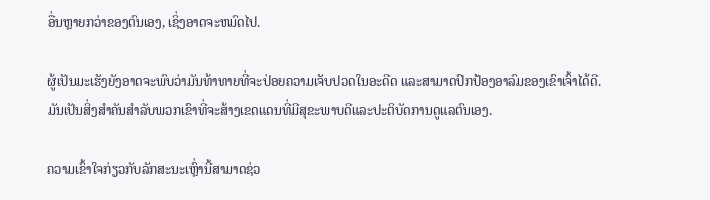ອື່ນຫຼາຍກວ່າຂອງຕົນເອງ, ເຊິ່ງອາດຈະຫມົດໄປ.

ຜູ້ເປັນມະເຮັງຍັງອາດຈະພົບວ່າມັນທ້າທາຍທີ່ຈະປ່ອຍຄວາມເຈັບປວດໃນອະດີດ ແລະສາມາດປົກປ້ອງອາລົມຂອງເຂົາເຈົ້າໄດ້ດີ. ມັນເປັນສິ່ງສໍາຄັນສໍາລັບພວກເຂົາທີ່ຈະສ້າງເຂດແດນທີ່ມີສຸຂະພາບດີແລະປະຕິບັດການດູແລຕົນເອງ.

ຄວາມເຂົ້າໃຈກ່ຽວກັບລັກສະນະເຫຼົ່ານີ້ສາມາດຊ່ວ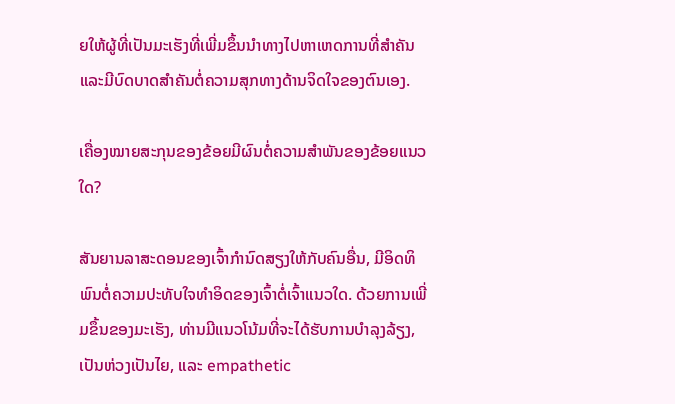ຍໃຫ້ຜູ້ທີ່ເປັນມະເຮັງທີ່ເພີ່ມຂຶ້ນນໍາທາງໄປຫາເຫດການທີ່ສໍາຄັນແລະມີບົດບາດສໍາຄັນຕໍ່ຄວາມສຸກທາງດ້ານຈິດໃຈຂອງຕົນເອງ.

ເຄື່ອງໝາຍສະກຸນຂອງຂ້ອຍມີຜົນຕໍ່ຄວາມສຳພັນຂອງຂ້ອຍແນວໃດ?

ສັນຍານລາສະດອນຂອງເຈົ້າກຳນົດສຽງໃຫ້ກັບຄົນອື່ນ, ມີອິດທິພົນຕໍ່ຄວາມປະທັບໃຈທຳອິດຂອງເຈົ້າຕໍ່ເຈົ້າແນວໃດ. ດ້ວຍການເພີ່ມຂຶ້ນຂອງມະເຮັງ, ທ່ານມີແນວໂນ້ມທີ່ຈະໄດ້ຮັບການບໍາລຸງລ້ຽງ, ເປັນຫ່ວງເປັນໄຍ, ແລະ empathetic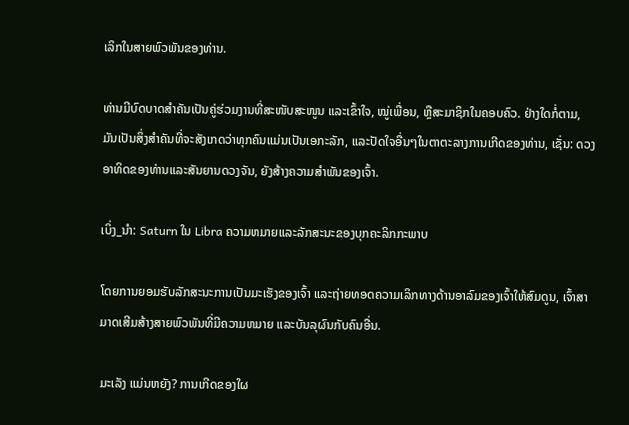ເລິກໃນສາຍພົວພັນຂອງທ່ານ.

ທ່ານມີບົດບາດສຳຄັນເປັນຄູ່ຮ່ວມງານທີ່ສະໜັບສະໜູນ ແລະເຂົ້າໃຈ, ໝູ່ເພື່ອນ, ຫຼືສະມາຊິກໃນຄອບຄົວ. ຢ່າງໃດກໍ່ຕາມ, ມັນເປັນສິ່ງສໍາຄັນທີ່ຈະສັງເກດວ່າທຸກຄົນແມ່ນເປັນເອກະລັກ, ແລະປັດໃຈອື່ນໆໃນຕາຕະລາງການເກີດຂອງທ່ານ, ເຊັ່ນ: ດວງອາທິດຂອງທ່ານແລະສັນຍານດວງຈັນ, ຍັງສ້າງຄວາມສໍາພັນຂອງເຈົ້າ.

ເບິ່ງ_ນຳ: Saturn ໃນ Libra ຄວາມຫມາຍແລະລັກສະນະຂອງບຸກຄະລິກກະພາບ

ໂດຍການຍອມຮັບລັກສະນະການເປັນມະເຮັງຂອງເຈົ້າ ແລະຖ່າຍທອດຄວາມເລິກທາງດ້ານອາລົມຂອງເຈົ້າໃຫ້ສົມດູນ, ເຈົ້າສາມາດເສີມສ້າງສາຍພົວພັນທີ່ມີຄວາມຫມາຍ ແລະບັນລຸຜົນກັບຄົນອື່ນ.

ມະເລັງ ແມ່ນຫຍັງ? ການເກີດຂອງໃຜ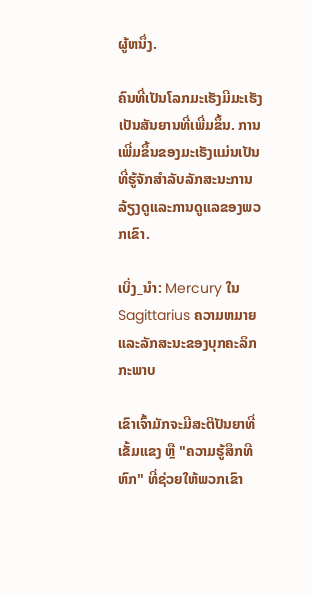ຜູ້ຫນຶ່ງ.

ຄົນທີ່ເປັນໂລກມະເຮັງມີມະເຮັງເປັນສັນຍານທີ່ເພີ່ມຂຶ້ນ. ການເພີ່ມຂຶ້ນຂອງມະເຮັງແມ່ນເປັນທີ່ຮູ້ຈັກສໍາລັບລັກສະນະການລ້ຽງດູແລະການດູແລຂອງພວກເຂົາ.

ເບິ່ງ_ນຳ: Mercury ໃນ Sagittarius ຄວາມຫມາຍແລະລັກສະນະຂອງບຸກຄະລິກກະພາບ

ເຂົາເຈົ້າມັກຈະມີສະຕິປັນຍາທີ່ເຂັ້ມແຂງ ຫຼື "ຄວາມຮູ້ສຶກທີຫົກ" ທີ່ຊ່ວຍໃຫ້ພວກເຂົາ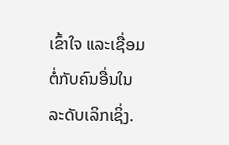ເຂົ້າໃຈ ແລະເຊື່ອມຕໍ່ກັບຄົນອື່ນໃນລະດັບເລິກເຊິ່ງ.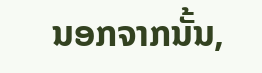ນອກຈາກນັ້ນ,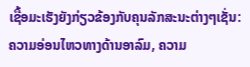ເຊື້ອມະເຮັງຍັງກ່ຽວຂ້ອງກັບຄຸນລັກສະນະຕ່າງໆເຊັ່ນ: ຄວາມອ່ອນໄຫວທາງດ້ານອາລົມ, ຄວາມ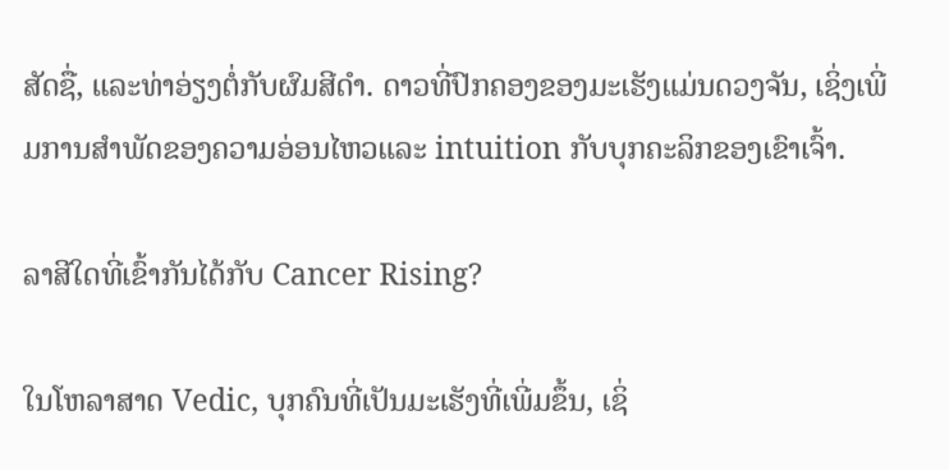ສັດຊື່, ແລະທ່າອ່ຽງຕໍ່ກັບຜົມສີດຳ. ດາວທີ່ປົກຄອງຂອງມະເຮັງແມ່ນດວງຈັນ, ເຊິ່ງເພີ່ມການສໍາພັດຂອງຄວາມອ່ອນໄຫວແລະ intuition ກັບບຸກຄະລິກຂອງເຂົາເຈົ້າ.

ລາສີໃດທີ່ເຂົ້າກັນໄດ້ກັບ Cancer Rising?

ໃນໂຫລາສາດ Vedic, ບຸກຄົນທີ່ເປັນມະເຮັງທີ່ເພີ່ມຂຶ້ນ, ເຊິ່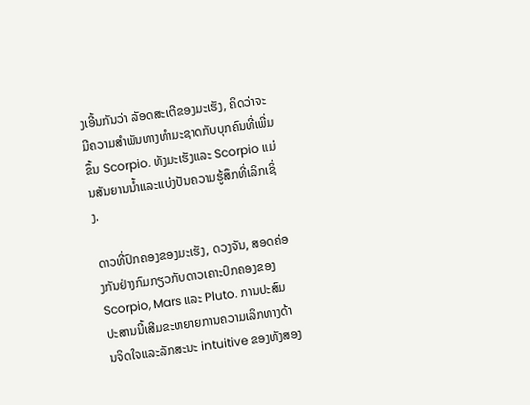ງເອີ້ນກັນວ່າ ລັອດສະເຕີຂອງມະເຮັງ, ຄິດວ່າຈະມີຄວາມສຳພັນທາງທໍາມະຊາດກັບບຸກຄົນທີ່ເພີ່ມຂຶ້ນ Scorpio. ທັງມະເຮັງແລະ Scorpio ແມ່ນສັນຍານນ້ຳແລະແບ່ງປັນຄວາມຮູ້ສຶກທີ່ເລິກເຊິ່ງ.

ດາວທີ່ປົກຄອງຂອງມະເຮັງ, ດວງຈັນ, ສອດຄ່ອງກັນຢ່າງກົມກຽວກັບດາວເຄາະປົກຄອງຂອງ Scorpio, Mars ແລະ Pluto. ການປະສົມປະສານນີ້ເສີມຂະຫຍາຍການຄວາມເລິກທາງດ້ານຈິດໃຈແລະລັກສະນະ intuitive ຂອງທັງສອງ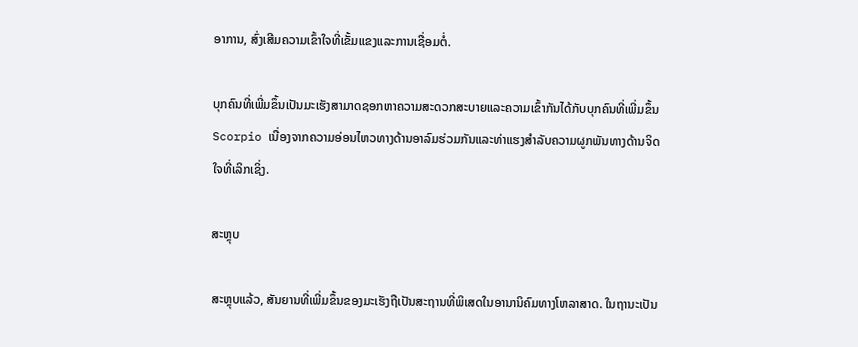ອາການ, ສົ່ງເສີມຄວາມເຂົ້າໃຈທີ່ເຂັ້ມແຂງແລະການເຊື່ອມຕໍ່.

ບຸກຄົນທີ່ເພີ່ມຂຶ້ນເປັນມະເຮັງສາມາດຊອກຫາຄວາມສະດວກສະບາຍແລະຄວາມເຂົ້າກັນໄດ້ກັບບຸກຄົນທີ່ເພີ່ມຂຶ້ນ Scorpio ເນື່ອງຈາກຄວາມອ່ອນໄຫວທາງດ້ານອາລົມຮ່ວມກັນແລະທ່າແຮງສໍາລັບຄວາມຜູກພັນທາງດ້ານຈິດໃຈທີ່ເລິກເຊິ່ງ.

ສະຫຼຸບ

ສະຫຼຸບແລ້ວ, ສັນຍານທີ່ເພີ່ມຂຶ້ນຂອງມະເຮັງຖືເປັນສະຖານທີ່ພິເສດໃນອານານິຄົມທາງໂຫລາສາດ. ໃນຖານະເປັນ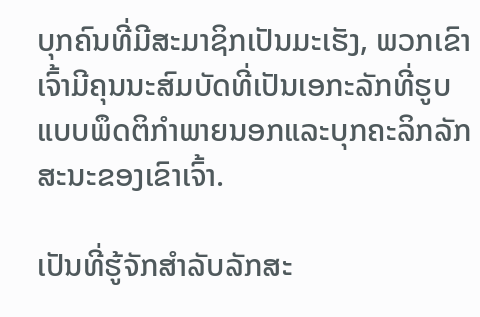ບຸກຄົນທີ່ມີສະມາຊິກເປັນມະເຮັງ, ພວກເຂົາເຈົ້າມີຄຸນນະສົມບັດທີ່ເປັນເອກະລັກທີ່ຮູບແບບພຶດຕິກໍາພາຍນອກແລະບຸກຄະລິກລັກສະນະຂອງເຂົາເຈົ້າ.

ເປັນທີ່ຮູ້ຈັກສໍາລັບລັກສະ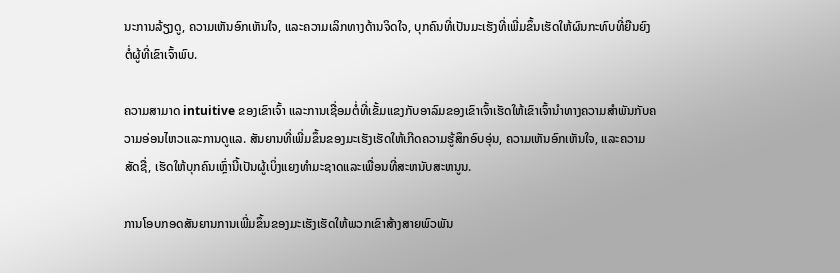ນະການລ້ຽງດູ, ຄວາມເຫັນອົກເຫັນໃຈ, ແລະຄວາມເລິກທາງດ້ານຈິດໃຈ, ບຸກຄົນທີ່ເປັນມະເຮັງທີ່ເພີ່ມຂຶ້ນເຮັດໃຫ້ຜົນກະທົບທີ່ຍືນຍົງຕໍ່ຜູ້ທີ່ເຂົາເຈົ້າພົບ.

ຄວາມສາມາດ intuitive ຂອງເຂົາເຈົ້າ ແລະການເຊື່ອມຕໍ່ທີ່ເຂັ້ມແຂງກັບອາລົມຂອງເຂົາເຈົ້າເຮັດໃຫ້ເຂົາເຈົ້ານໍາທາງຄວາມສໍາພັນກັບຄວາມອ່ອນໄຫວແລະການດູແລ. ສັນຍານທີ່ເພີ່ມຂຶ້ນຂອງມະເຮັງເຮັດໃຫ້ເກີດຄວາມຮູ້ສຶກອົບອຸ່ນ, ຄວາມເຫັນອົກເຫັນໃຈ, ແລະຄວາມສັດຊື່, ເຮັດໃຫ້ບຸກຄົນເຫຼົ່ານີ້ເປັນຜູ້ເບິ່ງແຍງທໍາມະຊາດແລະເພື່ອນທີ່ສະຫນັບສະຫນູນ.

ການໂອບກອດສັນຍານການເພີ່ມຂຶ້ນຂອງມະເຮັງເຮັດໃຫ້ພວກເຂົາສ້າງສາຍພົວພັນ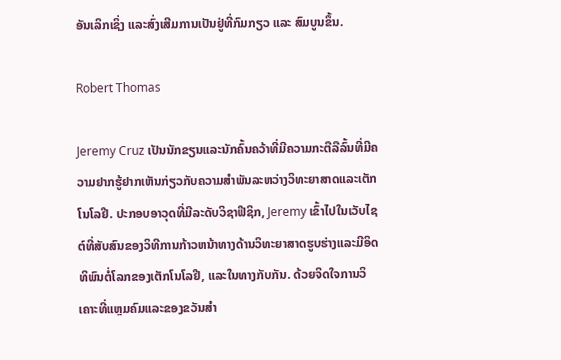ອັນເລິກເຊິ່ງ ແລະສົ່ງເສີມການເປັນຢູ່ທີ່ກົມກຽວ ແລະ ສົມບູນຂຶ້ນ.

Robert Thomas

Jeremy Cruz ເປັນນັກຂຽນແລະນັກຄົ້ນຄວ້າທີ່ມີຄວາມກະຕືລືລົ້ນທີ່ມີຄວາມຢາກຮູ້ຢາກເຫັນກ່ຽວກັບຄວາມສໍາພັນລະຫວ່າງວິທະຍາສາດແລະເຕັກໂນໂລຢີ. ປະກອບອາວຸດທີ່ມີລະດັບວິຊາຟີຊິກ, Jeremy ເຂົ້າໄປໃນເວັບໄຊຕ໌ທີ່ສັບສົນຂອງວິທີການກ້າວຫນ້າທາງດ້ານວິທະຍາສາດຮູບຮ່າງແລະມີອິດທິພົນຕໍ່ໂລກຂອງເຕັກໂນໂລຢີ, ແລະໃນທາງກັບກັນ. ດ້ວຍຈິດໃຈການວິເຄາະທີ່ແຫຼມຄົມແລະຂອງຂວັນສໍາ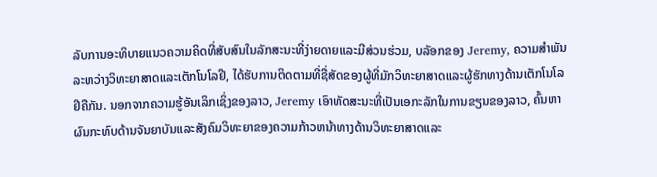ລັບການອະທິບາຍແນວຄວາມຄິດທີ່ສັບສົນໃນລັກສະນະທີ່ງ່າຍດາຍແລະມີສ່ວນຮ່ວມ, ບລັອກຂອງ Jeremy, ຄວາມສໍາພັນລະຫວ່າງວິທະຍາສາດແລະເຕັກໂນໂລຢີ, ໄດ້ຮັບການຕິດຕາມທີ່ຊື່ສັດຂອງຜູ້ທີ່ມັກວິທະຍາສາດແລະຜູ້ຮັກທາງດ້ານເຕັກໂນໂລຢີຄືກັນ. ນອກຈາກຄວາມຮູ້ອັນເລິກເຊິ່ງຂອງລາວ, Jeremy ເອົາທັດສະນະທີ່ເປັນເອກະລັກໃນການຂຽນຂອງລາວ, ຄົ້ນຫາຜົນກະທົບດ້ານຈັນຍາບັນແລະສັງຄົມວິທະຍາຂອງຄວາມກ້າວຫນ້າທາງດ້ານວິທະຍາສາດແລະ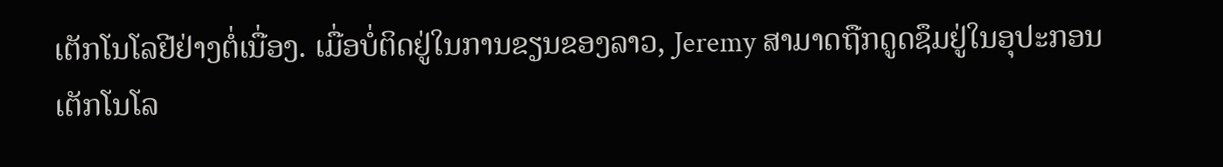ເຕັກໂນໂລຢີຢ່າງຕໍ່ເນື່ອງ. ເມື່ອບໍ່ຕິດຢູ່ໃນການຂຽນຂອງລາວ, Jeremy ສາມາດຖືກດູດຊຶມຢູ່ໃນອຸປະກອນເຕັກໂນໂລ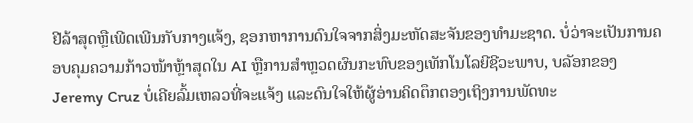ຢີລ້າສຸດຫຼືເພີດເພີນກັບກາງແຈ້ງ, ຊອກຫາການດົນໃຈຈາກສິ່ງມະຫັດສະຈັນຂອງທໍາມະຊາດ. ບໍ່ວ່າຈະເປັນການຄອບຄຸມຄວາມກ້າວໜ້າຫຼ້າສຸດໃນ AI ຫຼືການສຳຫຼວດຜົນກະທົບຂອງເທັກໂນໂລຍີຊີວະພາບ, ບລັອກຂອງ Jeremy Cruz ບໍ່ເຄີຍລົ້ມເຫລວທີ່ຈະແຈ້ງ ແລະດົນໃຈໃຫ້ຜູ້ອ່ານຄິດຕຶກຕອງເຖິງການພັດທະ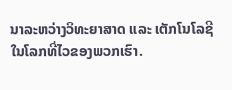ນາລະຫວ່າງວິທະຍາສາດ ແລະ ເຕັກໂນໂລຊີໃນໂລກທີ່ໄວຂອງພວກເຮົາ.